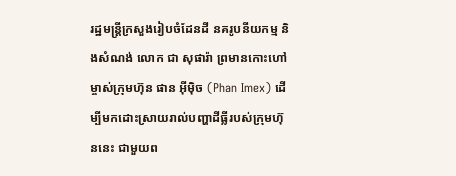រដ្ឋមន្ត្រីក្រសួងរៀបចំដែនដី នគរូបនីយកម្ម និងសំណង់ លោក ជា សុផារ៉ា ព្រមានកោះហៅម្ចាស់ក្រុមហ៊ុន ផាន អ៊ីម៉ិច (Phan Imex) ដើម្បីមកដោះស្រាយរាល់បញ្ហាដីធ្លីរបស់ក្រុមហ៊ុននេះ ជាមួយព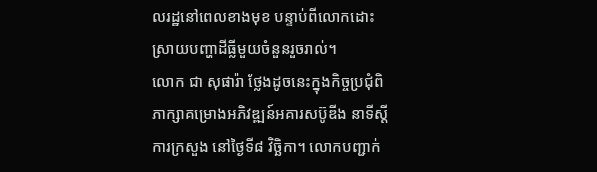លរដ្ឋនៅពេលខាងមុខ បន្ទាប់ពីលោកដោះស្រាយបញ្ហាដីធ្លីមួយចំនួនរួចរាល់។
លោក ជា សុផារ៉ា ថ្លែងដូចនេះក្នុងកិច្ចប្រជុំពិភាក្សាគម្រោងអភិវឌ្ឍន៍អគារសប៊ូឌីង នាទីស្ដីការក្រសួង នៅថ្ងៃទី៨ វិច្ឆិកា។ លោកបញ្ជាក់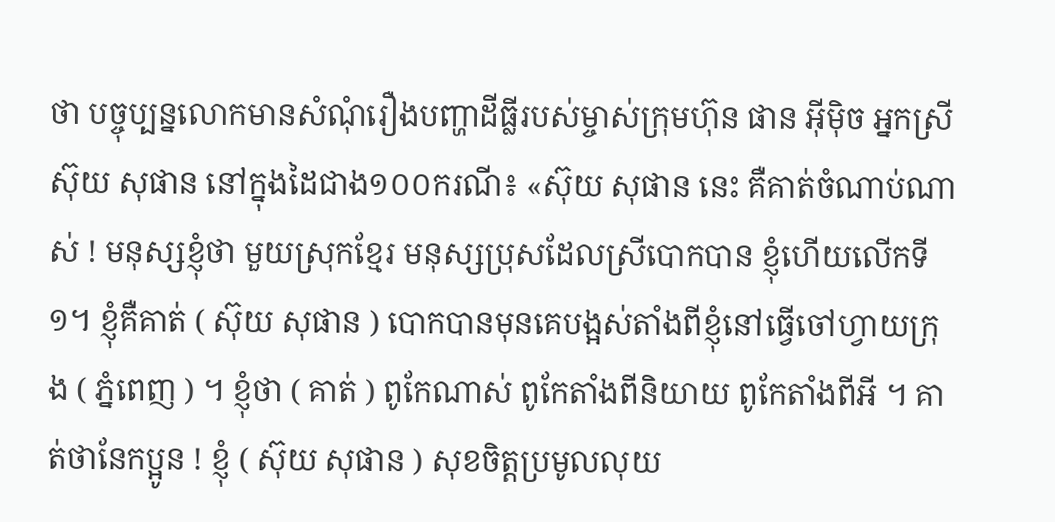ថា បច្ចុប្បន្នលោកមានសំណុំរឿងបញ្ហាដីធ្លីរបស់ម្ចាស់ក្រុមហ៊ុន ផាន អ៊ីម៉ិច អ្នកស្រី ស៊ុយ សុផាន នៅក្នុងដៃជាង១០០ករណី៖ «ស៊ុយ សុផាន នេះ គឺគាត់ចំណាប់ណាស់ ! មនុស្សខ្ញុំថា មួយស្រុកខ្មែរ មនុស្សប្រុសដែលស្រីបោកបាន ខ្ញុំហើយលើកទី១។ ខ្ញុំគឺគាត់ ( ស៊ុយ សុផាន ) បោកបានមុនគេបង្អស់តាំងពីខ្ញុំនៅធ្វើចៅហ្វាយក្រុង ( ភ្នំពេញ ) ។ ខ្ញុំថា ( គាត់ ) ពូកែណាស់ ពូកែតាំងពីនិយាយ ពូកែតាំងពីអី ។ គាត់ថានែកប្អូន ! ខ្ញុំ ( ស៊ុយ សុផាន ) សុខចិត្តប្រមូលលុយ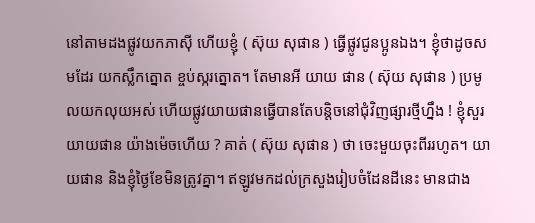នៅតាមដងផ្លូវយកភាស៊ី ហើយខ្ញុំ ( ស៊ុយ សុផាន ) ធ្វើផ្លូវជូនប្អូនឯង។ ខ្ញុំថាដូចសមដែរ យកស្លឹកត្នោត ខ្ចប់ស្ករត្នោត។ តែមានអី យាយ ផាន ( ស៊ុយ សុផាន ) ប្រមូលយកលុយអស់ ហើយផ្លូវយាយផានធ្វើបានតែបន្តិចនៅជុំវិញផ្សារថ្មីហ្នឹង ! ខ្ញុំសួរយាយផាន យ៉ាងម៉េចហើយ ? គាត់ ( ស៊ុយ សុផាន ) ថា ចេះមួយចុះពីររហូត។ យាយផាន និងខ្ញុំថ្ងៃខែមិនត្រូវគ្នា។ ឥឡូវមកដល់ក្រសួងរៀបចំដែនដីនេះ មានជាង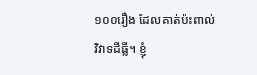១០០រឿង ដែលគាត់ប៉ះពាល់វិវាទដីធ្លី។ ខ្ញុំ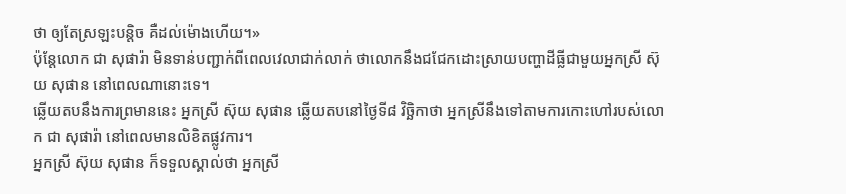ថា ឲ្យតែស្រឡះបន្តិច គឺដល់ម៉ោងហើយ។»
ប៉ុន្តែលោក ជា សុផារ៉ា មិនទាន់បញ្ជាក់ពីពេលវេលាជាក់លាក់ ថាលោកនឹងជជែកដោះស្រាយបញ្ហាដីធ្លីជាមួយអ្នកស្រី ស៊ុយ សុផាន នៅពេលណានោះទេ។
ឆ្លើយតបនឹងការព្រមាននេះ អ្នកស្រី ស៊ុយ សុផាន ឆ្លើយតបនៅថ្ងៃទី៨ វិច្ឆិកាថា អ្នកស្រីនឹងទៅតាមការកោះហៅរបស់លោក ជា សុផារ៉ា នៅពេលមានលិខិតផ្លូវការ។
អ្នកស្រី ស៊ុយ សុផាន ក៏ទទួលស្គាល់ថា អ្នកស្រី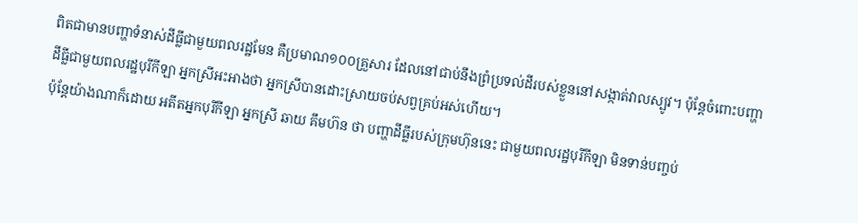ពិតជាមានបញ្ហាទំនាស់ដីធ្លីជាមួយពលរដ្ឋមែន គឺប្រមាណ១០០គ្រួសារ ដែលនៅជាប់នឹងព្រំប្រទល់ដីរបស់ខ្លួននៅសង្កាត់វាលស្បូវ។ ប៉ុន្តែចំពោះបញ្ហាដីធ្លីជាមួយពលរដ្ឋបុរីកីឡា អ្នកស្រីអះអាងថា អ្នកស្រីបានដោះស្រាយចប់សព្វគ្រប់អស់ហើយ។
ប៉ុន្តែយ៉ាងណាក៏ដោយ អតីតអ្នកបុរីកីឡា អ្នកស្រី ឆាយ គឹមហ៊ន ថា បញ្ហាដីធ្លីរបស់ក្រុមហ៊ុននេះ ជាមួយពលរដ្ឋបុរីកីឡា មិនទាន់បញ្ចប់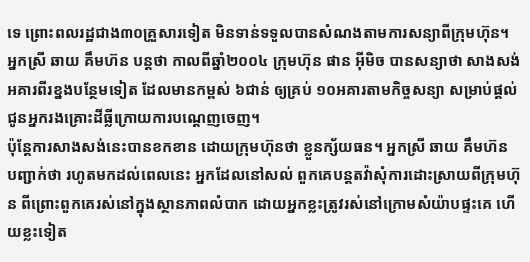ទេ ព្រោះពលរដ្ឋជាង៣០គ្រួសារទៀត មិនទាន់ទទួលបានសំណងតាមការសន្យាពីក្រុមហ៊ុន។
អ្នកស្រី ឆាយ គឹមហ៊ន បន្តថា កាលពីឆ្នាំ២០០៤ ក្រុមហ៊ុន ផាន អ៊ីមិច បានសន្យាថា សាងសង់អគារពីរខ្នងបន្ថែមទៀត ដែលមានកម្ពស់ ៦ជាន់ ឲ្យគ្រប់ ១០អគារតាមកិច្ចសន្យា សម្រាប់ផ្ដល់ជូនអ្នករងគ្រោះដីធ្លីក្រោយការបណ្ដេញចេញ។
ប៉ុន្តែការសាងសង់នេះបានខកខាន ដោយក្រុមហ៊ុនថា ខ្លួនក្ស័យធន។ អ្នកស្រី ឆាយ គឹមហ៊ន បញ្ជាក់ថា រហូតមកដល់ពេលនេះ អ្នកដែលនៅសល់ ពួកគេបន្តតវ៉ាសុំការដោះស្រាយពីក្រុមហ៊ុន ពីព្រោះពួកគេរស់នៅក្នុងស្ថានភាពលំបាក ដោយអ្នកខ្លះត្រូវរស់នៅក្រោមសំយ៉ាបផ្ទះគេ ហើយខ្លះទៀត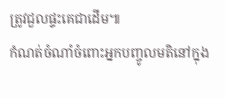ត្រូវជួលផ្ទះគេជាដើម៕
កំណត់ចំណាំចំពោះអ្នកបញ្ចូលមតិនៅក្នុង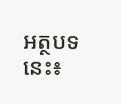អត្ថបទនេះ៖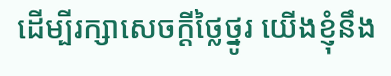ដើម្បីរក្សាសេចក្ដីថ្លៃថ្នូរ យើងខ្ញុំនឹង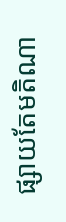ផ្សាយតែមតិណា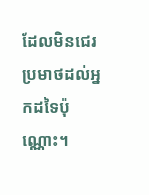ដែលមិនជេរប្រមាថដល់អ្នកដទៃប៉ុណ្ណោះ។